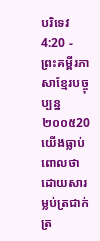បរិទេវ 4:20 - ព្រះគម្ពីរភាសាខ្មែរបច្ចុប្បន្ន ២០០៥20 យើងធ្លាប់ពោលថា ដោយសារម្លប់ត្រជាក់ត្រ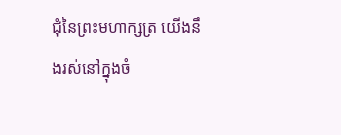ជុំនៃព្រះមហាក្សត្រ យើងនឹងរស់នៅក្នុងចំ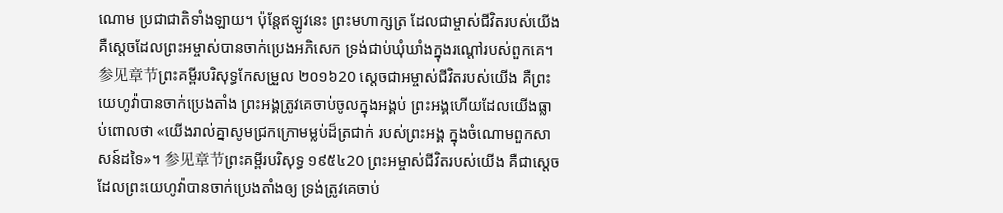ណោម ប្រជាជាតិទាំងឡាយ។ ប៉ុន្តែឥឡូវនេះ ព្រះមហាក្សត្រ ដែលជាម្ចាស់ជីវិតរបស់យើង គឺស្ដេចដែលព្រះអម្ចាស់បានចាក់ប្រេងអភិសេក ទ្រង់ជាប់ឃុំឃាំងក្នុងរណ្ដៅរបស់ពួកគេ។ 参见章节ព្រះគម្ពីរបរិសុទ្ធកែសម្រួល ២០១៦20 ស្ដេចជាអម្ចាស់ជីវិតរបស់យើង គឺព្រះយេហូវ៉ាបានចាក់ប្រេងតាំង ព្រះអង្គត្រូវគេចាប់ចូលក្នុងអង្គប់ ព្រះអង្គហើយដែលយើងធ្លាប់ពោលថា «យើងរាល់គ្នាសូមជ្រកក្រោមម្លប់ដ៏ត្រជាក់ របស់ព្រះអង្គ ក្នុងចំណោមពួកសាសន៍ដទៃ»។ 参见章节ព្រះគម្ពីរបរិសុទ្ធ ១៩៥៤20 ព្រះអម្ចាស់ជីវិតរបស់យើង គឺជាស្តេចដែលព្រះយេហូវ៉ាបានចាក់ប្រេងតាំងឲ្យ ទ្រង់ត្រូវគេចាប់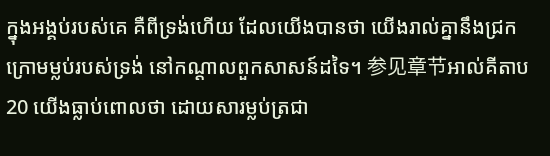ក្នុងអង្គប់របស់គេ គឺពីទ្រង់ហើយ ដែលយើងបានថា យើងរាល់គ្នានឹងជ្រកក្រោមម្លប់របស់ទ្រង់ នៅកណ្តាលពួកសាសន៍ដទៃ។ 参见章节អាល់គីតាប20 យើងធ្លាប់ពោលថា ដោយសារម្លប់ត្រជា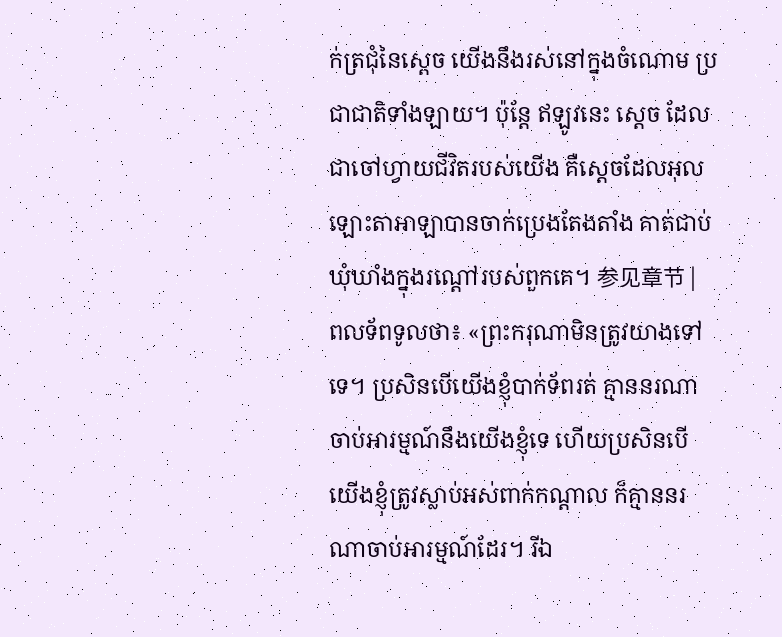ក់ត្រជុំនៃស្តេច យើងនឹងរស់នៅក្នុងចំណោម ប្រជាជាតិទាំងឡាយ។ ប៉ុន្តែ ឥឡូវនេះ ស្តេច ដែលជាចៅហ្វាយជីវិតរបស់យើង គឺស្ដេចដែលអុលឡោះតាអាឡាបានចាក់ប្រេងតែងតាំង គាត់ជាប់ឃុំឃាំងក្នុងរណ្ដៅរបស់ពួកគេ។ 参见章节 |
ពលទ័ពទូលថា៖ «ព្រះករុណាមិនត្រូវយាងទៅទេ។ ប្រសិនបើយើងខ្ញុំបាក់ទ័ពរត់ គ្មាននរណាចាប់អារម្មណ៍នឹងយើងខ្ញុំទេ ហើយប្រសិនបើយើងខ្ញុំត្រូវស្លាប់អស់ពាក់កណ្ដាល ក៏គ្មាននរណាចាប់អារម្មណ៍ដែរ។ រីឯ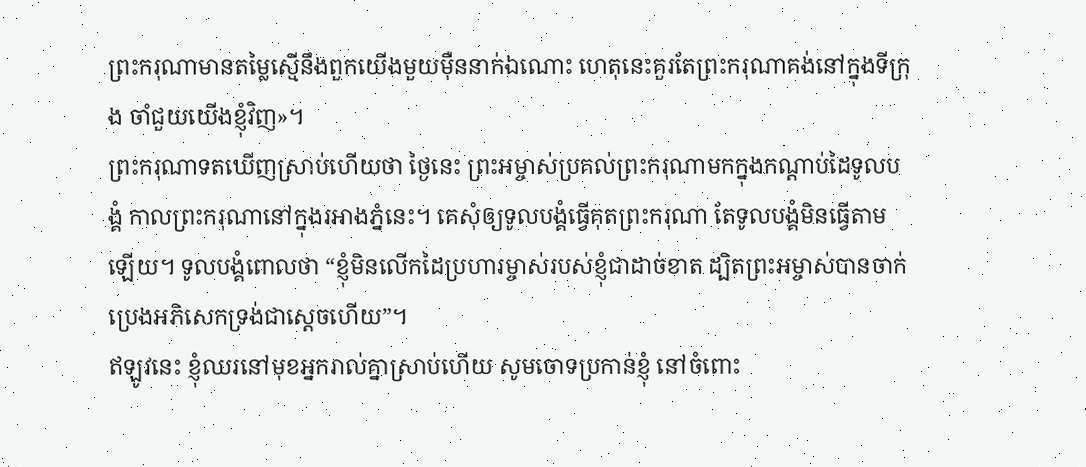ព្រះករុណាមានតម្លៃស្មើនឹងពួកយើងមួយម៉ឺននាក់ឯណោះ ហេតុនេះគួរតែព្រះករុណាគង់នៅក្នុងទីក្រុង ចាំជួយយើងខ្ញុំវិញ»។
ព្រះករុណាទតឃើញស្រាប់ហើយថា ថ្ងៃនេះ ព្រះអម្ចាស់ប្រគល់ព្រះករុណាមកក្នុងកណ្ដាប់ដៃទូលបង្គំ កាលព្រះករុណានៅក្នុងរអាងភ្នំនេះ។ គេសុំឲ្យទូលបង្គំធ្វើគុតព្រះករុណា តែទូលបង្គំមិនធ្វើតាមឡើយ។ ទូលបង្គំពោលថា “ខ្ញុំមិនលើកដៃប្រហារម្ចាស់របស់ខ្ញុំជាដាច់ខាត ដ្បិតព្រះអម្ចាស់បានចាក់ប្រេងអភិសេកទ្រង់ជាស្ដេចហើយ”។
ឥឡូវនេះ ខ្ញុំឈរនៅមុខអ្នករាល់គ្នាស្រាប់ហើយ សូមចោទប្រកាន់ខ្ញុំ នៅចំពោះ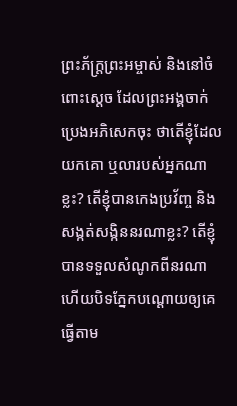ព្រះភ័ក្ត្រព្រះអម្ចាស់ និងនៅចំពោះស្ដេច ដែលព្រះអង្គចាក់ប្រេងអភិសេកចុះ ថាតើខ្ញុំដែលយកគោ ឬលារបស់អ្នកណាខ្លះ? តើខ្ញុំបានកេងប្រវ័ញ្ច និងសង្កត់សង្កិននរណាខ្លះ? តើខ្ញុំបានទទួលសំណូកពីនរណា ហើយបិទភ្នែកបណ្ដោយឲ្យគេធ្វើតាម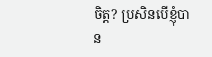ចិត្ត? ប្រសិនបើខ្ញុំបាន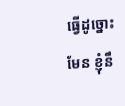ធ្វើដូច្នោះមែន ខ្ញុំនឹ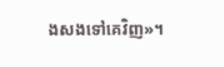ងសងទៅគេវិញ»។